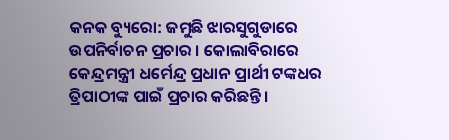କନକ ବ୍ୟୁରୋ: ଜମୁଛି ଝାରସୁଗୁଡାରେ ଉପନିର୍ବାଚନ ପ୍ରଚାର । କୋଲାବିରାରେ କେନ୍ଦ୍ରମନ୍ତ୍ରୀ ଧର୍ମେନ୍ଦ୍ର ପ୍ରଧାନ ପ୍ରାର୍ଥୀ ଟଙ୍କଧର ତ୍ରିପାଠୀଙ୍କ ପାଇଁ ପ୍ରଚାର କରିଛନ୍ତି ।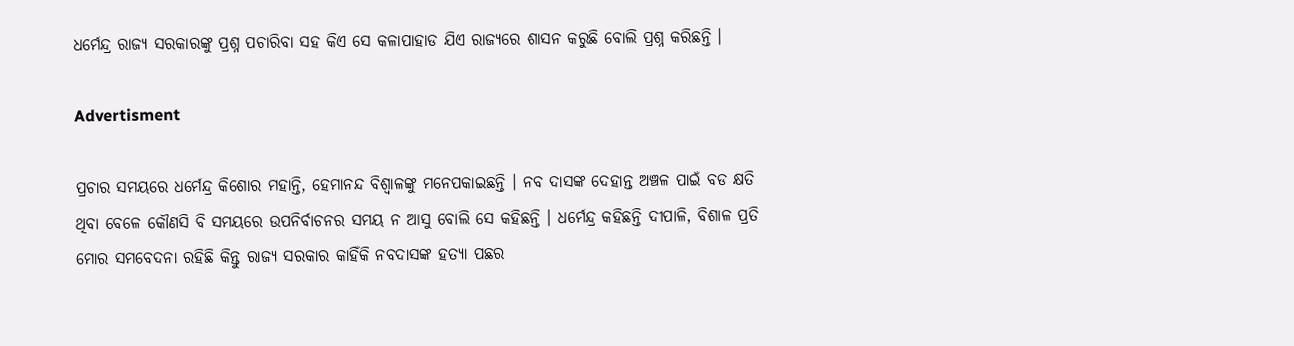ଧର୍ମେନ୍ଦ୍ର ରାଜ୍ୟ ସରକାରଙ୍କୁ ପ୍ରଶ୍ନ ପଚାରିବା ସହ କିଏ ସେ କଳାପାହାଡ ଯିଏ ରାଜ୍ୟରେ ଶାସନ କରୁଛି ବୋଲି ପ୍ରଶ୍ନ କରିଛନ୍ତି ।

Advertisment

ପ୍ରଚାର ସମୟରେ ଧର୍ମେନ୍ଦ୍ର କିଶୋର ମହାନ୍ତି, ହେମାନନ୍ଦ ବିଶ୍ୱାଳଙ୍କୁ ମନେପକାଇଛନ୍ତି । ନବ ଦାସଙ୍କ ଦେହାନ୍ତ ଅଞ୍ଚଳ ପାଇଁ ବଡ କ୍ଷତି ଥିବା ବେଳେ କୌଣସି ବି ସମୟରେ ଉପନିର୍ବାଚନର ସମୟ ନ ଆସୁ ବୋଲି ସେ କହିଛନ୍ତି । ଧର୍ମେନ୍ଦ୍ର କହିଛନ୍ତି ଦୀପାଳି, ବିଶାଳ ପ୍ରତି ମୋର ସମବେଦନା ରହିଛି କିନ୍ତୁ ରାଜ୍ୟ ସରକାର କାହିଁକି ନବଦାସଙ୍କ ହତ୍ୟା ପଛର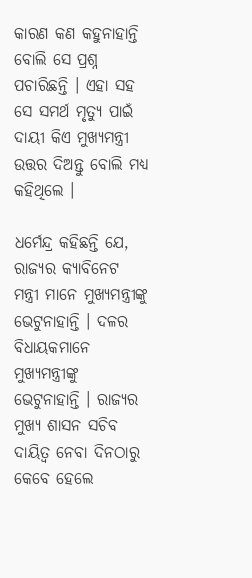କାରଣ କଣ କହୁନାହାନ୍ତି ବୋଲି ସେ ପ୍ରଶ୍ନ ପଚାରିଛନ୍ତି । ଏହା ସହ ସେ ସମର୍ଥ ମୃତ୍ୟୁ ପାଇଁ ଦାୟୀ କିଏ ମୁଖ୍ୟମନ୍ତ୍ରୀ ଉତ୍ତର ଦିଅନ୍ତୁ ବୋଲି ମଧ୍ୟ କହିଥିଲେ ।

ଧର୍ମେନ୍ଦ୍ର କହିଛନ୍ତି ଯେ, ରାଜ୍ୟର କ୍ୟାବିନେଟ ମନ୍ତ୍ରୀ ମାନେ ମୁଖ୍ୟମନ୍ତ୍ରୀଙ୍କୁ ଭେଟୁନାହାନ୍ତି । ଦଳର ବିଧାୟକମାନେ ମୁଖ୍ୟମନ୍ତ୍ରୀଙ୍କୁ ଭେଟୁନାହାନ୍ତି । ରାଜ୍ୟର ମୁଖ୍ୟ ଶାସନ ସଚିବ ଦାୟିତ୍ୱ ନେବା ଦିନଠାରୁ କେବେ ହେଲେ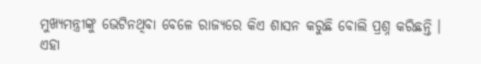ମୁଖ୍ୟମନ୍ତ୍ରୀଙ୍କୁ ଭେଟିନଥିବା ବେଳେ ରାଜ୍ୟରେ କିଏ ଶାସନ କରୁଛି ବୋଲି ପ୍ରଶ୍ନ କରିଛନ୍ତି । ଏହା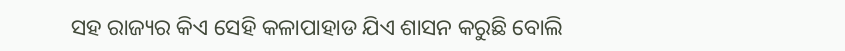ସହ ରାଜ୍ୟର କିଏ ସେହି କଳାପାହାଡ ଯିଏ ଶାସନ କରୁଛି ବୋଲି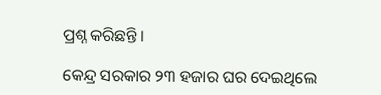ପ୍ରଶ୍ନ କରିଛନ୍ତି ।

କେନ୍ଦ୍ର ସରକାର ୨୩ ହଜାର ଘର ଦେଇଥିଲେ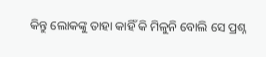କିନ୍ତୁ ଲୋକଙ୍କୁ ତାହା କାହିଁ କି ମିଳୁନି ବୋଲି ସେ ପ୍ରଶ୍ନ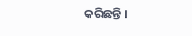କରିଛନ୍ତି ।